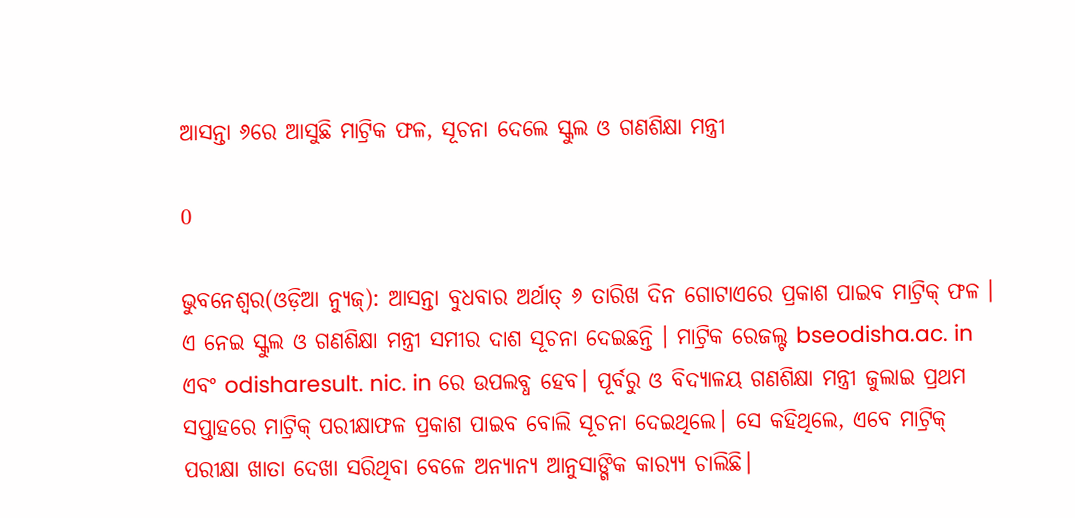ଆସନ୍ତା ୬ରେ ଆସୁଛି ମାଟ୍ରିକ ଫଳ, ସୂଚନା ଦେଲେ ସ୍କୁଲ ଓ ଗଣଶିକ୍ଷା ମନ୍ତ୍ରୀ

0

ଭୁବନେଶ୍ୱର(ଓଡ଼ିଆ ନ୍ୟୁଜ୍‌): ଆସନ୍ତା ବୁଧବାର ଅର୍ଥାତ୍ ୬ ତାରିଖ ଦିନ ଗୋଟାଏରେ ପ୍ରକାଶ ପାଇବ ମାଟ୍ରିକ୍ ଫଳ । ଏ ନେଇ ସ୍କୁଲ ଓ ଗଣଶିକ୍ଷା ମନ୍ତ୍ରୀ ସମୀର ଦାଶ ସୂଚନା ଦେଇଛନ୍ତି । ମାଟ୍ରିକ ରେଜଲ୍ଟ bseodisha.ac. in ଏବଂ odisharesult. nic. in ରେ ଉପଲବ୍ଧ ହେବ। ପୂର୍ବରୁ ଓ ବିଦ୍ୟାଳୟ ଗଣଶିକ୍ଷା ମନ୍ତ୍ରୀ ଜୁଲାଇ ପ୍ରଥମ ସପ୍ତାହରେ ମାଟ୍ରିକ୍ ପରୀକ୍ଷାଫଳ ପ୍ରକାଶ ପାଇବ ବୋଲି ସୂଚନା ଦେଇଥିଲେ। ସେ କହିଥିଲେ, ଏବେ ମାଟ୍ରିକ୍ ପରୀକ୍ଷା ଖାତା ଦେଖା ସରିଥିବା ବେଳେ ଅନ୍ୟାନ୍ୟ ଆନୁସାଙ୍ଗିକ କାର‌୍ୟ୍ୟ ଚାଲିଛି।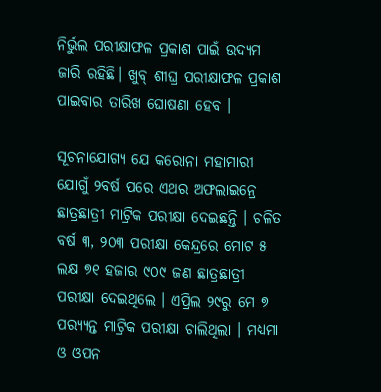ନିର୍ଭୁଲ ପରୀକ୍ଷାଫଳ ପ୍ରକାଶ ପାଇଁ ଉଦ୍ୟମ ଜାରି ରହିଛି। ଖୁବ୍ ଶୀଘ୍ର ପରୀକ୍ଷାଫଳ ପ୍ରକାଶ ପାଇବାର ତାରିଖ ଘୋଷଣା ହେବ ।

ସୂଚନାଯୋଗ୍ୟ ଯେ କରୋନା ମହାମାରୀ ଯୋଗୁଁ ୨ବର୍ଷ ପରେ ଏଥର ଅଫଲାଇନ୍ରେ ଛାତ୍ରଛାତ୍ରୀ ମାଟ୍ରିକ ପରୀକ୍ଷା ଦେଇଛନ୍ତି । ଚଳିତ ବର୍ଷ ୩, ୨୦୩ ପରୀକ୍ଷା କେନ୍ଦ୍ରରେ ମୋଟ ୫ ଲକ୍ଷ ୭୧ ହଜାର ୯୦୯ ଜଣ ଛାତ୍ରଛାତ୍ରୀ ପରୀକ୍ଷା ଦେଇଥିଲେ । ଏପ୍ରିଲ ୨୯ରୁ ମେ ୭ ପର‌୍ୟ୍ୟନ୍ତ ମାଟ୍ରିକ ପରୀକ୍ଷା ଚାଲିଥିଲା । ମଧ୍ୟମା ଓ ଓପନ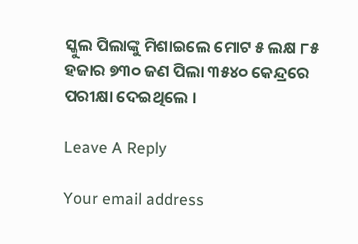ସ୍କୁଲ ପିଲାଙ୍କୁ ମିଶାଇଲେ ମୋଟ ୫ ଲକ୍ଷ ୮୫ ହଜାର ୭୩୦ ଜଣ ପିଲା ୩୫୪୦ କେନ୍ଦ୍ରରେ ପରୀକ୍ଷା ଦେଇଥିଲେ ।

Leave A Reply

Your email address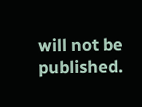will not be published.